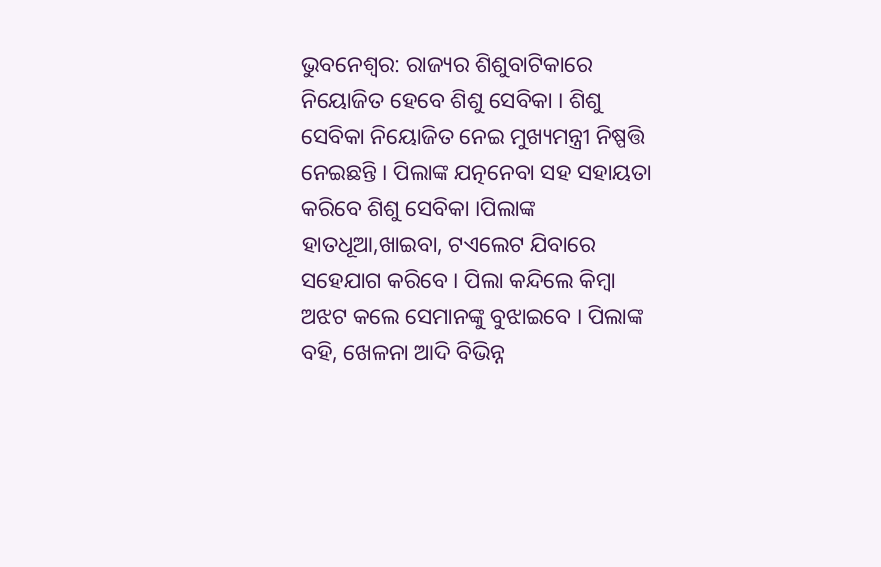ଭୁବନେଶ୍ୱର: ରାଜ୍ୟର ଶିଶୁବାଟିକାରେ ନିୟୋଜିତ ହେବେ ଶିଶୁ ସେବିକା । ଶିଶୁ ସେବିକା ନିୟୋଜିତ ନେଇ ମୁଖ୍ୟମନ୍ତ୍ରୀ ନିଷ୍ପତ୍ତି ନେଇଛନ୍ତି । ପିଲାଙ୍କ ଯତ୍ନନେବା ସହ ସହାୟତା କରିବେ ଶିଶୁ ସେବିକା ।ପିଲାଙ୍କ ହାତଧୂଆ,ଖାଇବା, ଟଏଲେଟ ଯିବାରେ ସହେଯାଗ କରିବେ । ପିଲା କନ୍ଦିଲେ କିମ୍ବା ଅଝଟ କଲେ ସେମାନଙ୍କୁ ବୁଝାଇବେ । ପିଲାଙ୍କ ବହି, ଖେଳନା ଆଦି ବିଭିନ୍ନ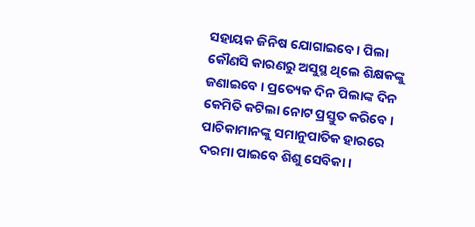ସହାୟକ ଜିନିଷ ଯୋଗାଇବେ । ପିଲା କୌଣସି କାରଣରୁ ଅସୁସ୍ଥ ଥିଲେ ଶିକ୍ଷକଙ୍କୁ ଜଣାଇବେ । ପ୍ରତ୍ୟେକ ଦିନ ପିଲାଙ୍କ ଦିନ କେମିତି କଟିଲା ନୋଟ ପ୍ରସ୍ତୁତ କରିବେ । ପାଚିକାମାନଙ୍କୁ ସମାନୁପାତିକ ହାରରେ ଦରମା ପାଇବେ ଶିଶୁ ସେବିକା ।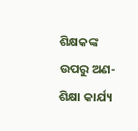ଶିକ୍ଷକଙ୍କ ଉପରୁ ଅଣ-ଶିକ୍ଷା କାର୍ଯ୍ୟ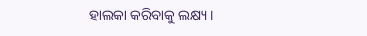ହାଲକା କରିବାକୁ ଲକ୍ଷ୍ୟ ।